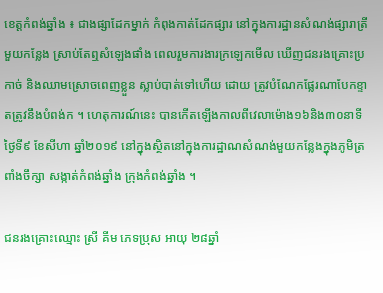ខេត្តកំពង់ឆ្នាំង ៖ ជាងផ្សាដែកម្នាក់ កំពុងកាត់ដែកផ្សារ នៅក្នុងការដ្ឋានសំណង់ផ្សារាត្រីមួយកន្លែង ស្រាប់តែឮសំឡេងផាំង ពេលរួមការងារក្រឡេកមើល ឃើញជនរងគ្រោះប្រកាច់ និងឈាមស្រោចពេញខ្លួន ស្លាប់បាត់ទៅហើយ ដោយ ត្រូវបំណែកផ្លែរណាបែកខ្ទាតត្រូវនឹងបំពង់ក ។ ហេតុការណ៍នេះ បានកើតឡើងកាលពីវេលាម៉ោង១៦និង៣០នាទី ថ្ងៃទី៩ ខែសីហា ឆ្នាំ២០១៩ នៅក្នុងស្ថិតនៅក្នុងការដ្ឋាណសំណង់មួយកន្លែងក្នុងភូមិត្រពាំងចឹក្សា សង្កាត់កំពង់ឆ្នាំង ក្រុងកំពង់ឆ្នាំង ។

ជនរងគ្រោះឈ្មោះ ស្រី គីម ភេទប្រុស អាយុ ២៨ឆ្នាំ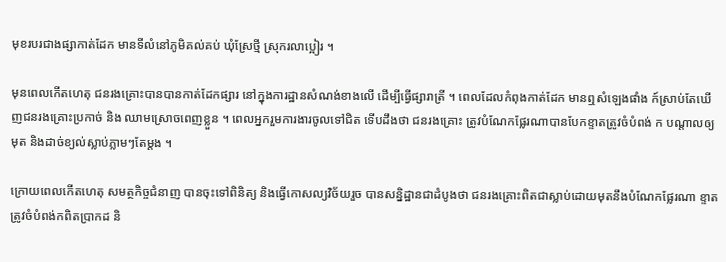មុខរបរជាងផ្សាកាត់ដែក មានទីលំនៅភូមិគល់គប់ ឃុំស្រែថ្មី ស្រុករលាប្អៀរ ។

មុនពេលកើតហេតុ ជនរងគ្រោះបានបានកាត់ដែកផ្សារ នៅក្នុងការដ្ឋានសំណង់ខាងលើ ដើម្បីធ្វើផ្សារាត្រី ។ ពេលដែលកំពុងកាត់ដែក មានឮសំឡេងផាំង ក៍ស្រាប់តែឃើញជនរងគ្រោះប្រកាច់ និង ឈាមស្រោចពេញខ្លួន ។ ពេលអ្នករួមការងារចូលទៅជិត ទើបដឹងថា ជនរងគ្រោះ ត្រូវបំណែកផ្លែរណាបានបែកខ្ទាតត្រូវចំបំពង់ ក បណ្តាលឲ្យមុត និងដាច់ខ្យល់ស្លាប់ភ្លាមៗតែម្តង ។

ក្រោយពេលកើតហេតុ សមត្ថកិច្ចជំនាញ បានចុះទៅពិនិត្យ និងធ្វើកោសល្យវិច័យរួច បានសន្និដ្ឋានជាដំបូងថា ជនរងគ្រោះពិតជាស្លាប់ដោយមុតនឹងបំណែកផ្លែរណា ខ្ទាតត្រូវចំបំពង់កពិតប្រាកដ និ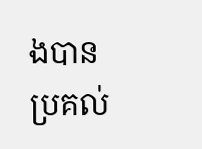ងបានប្រគល់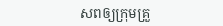សពឲ្យក្រុមគ្រួ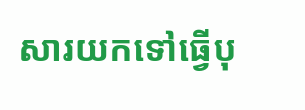សារយកទៅធ្វើបុ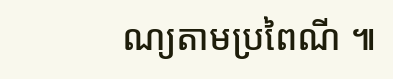ណ្យតាមប្រពៃណី ៕